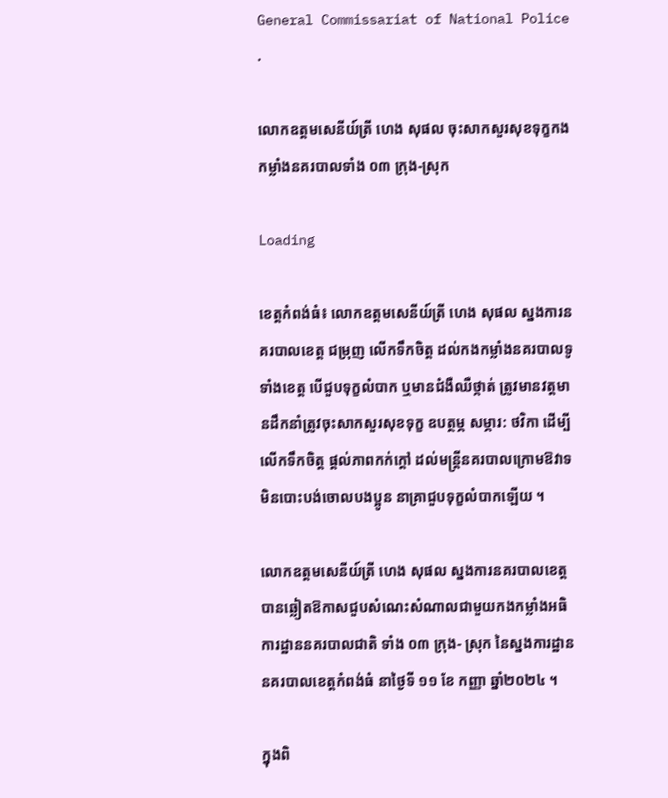General Commissariat of National Police
.

លោកឧត្តមសេនីយ៍ត្រី ហេង សុផល ចុះសាកសួរសុខទុក្ខកងកម្លាំងនគរបាលទាំង ០៣ ក្រុង-ស្រុក

Loading

ខេត្តកំពង់ធំ៖ លោកឧត្តមសេនីយ៍ត្រី ហេង សុផល ស្នងការនគរបាលខេត្ត ជម្រុញ លើកទឹកចិត្ត ដល់កងកម្លាំងនគរបាលទូទាំងខេត្ត បើជួបទុក្ខលំបាក ឬមានជំងឺឈឺថ្កាត់ ត្រូវមានវត្តមានដឹកនាំត្រូវចុះសាកសួរសុខទុក្ខ ឧបត្ថម្ភ សម្ភារ: ថវិកា ដើម្បីលើកទឹកចិត្ត ផ្ដល់ភាពកក់ក្ដៅ ដល់មន្ត្រីនគរបាលក្រោមឱវាទ មិនបោះបង់ចោលបងប្អូន នាគ្រាជួបទុក្ខលំបាកឡើយ ។

លោកឧត្តមសេនីយ៍ត្រី ហេង សុផល ស្នងការនគរបាលខេត្ត បានឆ្លៀតឱកាសជួបសំណេះសំណាលជាមួយកងកម្លាំងអធិការដ្ឋាននគរបាលជាតិ ទាំង ០៣ ក្រុង- ស្រុក នៃស្នងការដ្ឋាននគរបាលខេត្តកំពង់ធំ នាថ្ងៃទី ១១ ខែ កញ្ញា ឆ្នាំ២០២៤ ។

ក្នុងពិ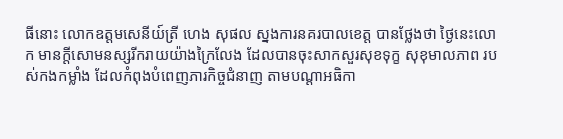ធីនោះ លោកឧត្តមសេនីយ៍ត្រី ហេង សុផល ស្នងការនគរបាលខេត្ត បានថ្លែងថា ថ្ងៃនេះលោក មានក្ដីសោមនស្សរីករាយយ៉ាងក្រៃលែង ដែលបានចុះសាកសួរសុខទុក្ខ សុខុមាលភាព របស់កងកម្លាំង ដែលកំពុងបំពេញភារកិច្ចជំនាញ តាមបណ្ដាអធិកា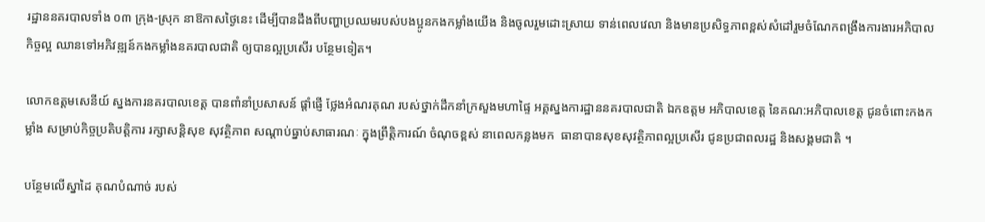រដ្ឋាននគរបាលទាំង ០៣ ក្រុង-ស្រុក នាឱកាសថ្ងៃនេះ ដើម្បីបានដឹងពីបញ្ហាប្រឈមរបស់បងប្អូនកងកម្លាំងយើង និងចូលរួមដោះស្រាយ ទាន់ពេលវេលា និងមានប្រសិទ្ធភាពខ្ពស់សំដៅរួមចំណែកពង្រឹងការងារអភិបាលកិច្ចល្អ ឈានទៅអភិវឌ្ឍន៍កងកម្លាំងនគរបាលជាតិ ឲ្យបានល្អប្រសើរ បន្ថែមទៀត។

លោកឧត្តមសេនីយ៍ ស្នងការនគរបាលខេត្ត បានពាំនាំប្រសាសន៍ ផ្ដាំផ្ញើ ថ្លែងអំណរគុណ របស់ថ្នាក់ដឹកនាំក្រសួងមហាផ្ទៃ អគ្គស្នងការដ្ឋាននគរបាលជាតិ ឯកឧត្តម អភិបាលខេត្ត នៃគណ:អភិបាលខេត្ត ជូនចំពោះកងកម្លាំង សម្រាប់កិច្ចប្រតិបត្តិការ រក្សាសន្តិសុខ សុវត្ថិភាព សណ្តាប់ធ្នាប់សាធារណៈ ក្នុងព្រឹត្តិការណ៍ ចំណុចខ្ពស់ នាពេលកន្លងមក  ធានាបានសុខសុវត្ថិភាពល្អប្រសើរ ជូនប្រជាពលរដ្ឋ និងសង្គមជាតិ ។

បន្ថែមលើស្នាដៃ គុណបំណាច់ របស់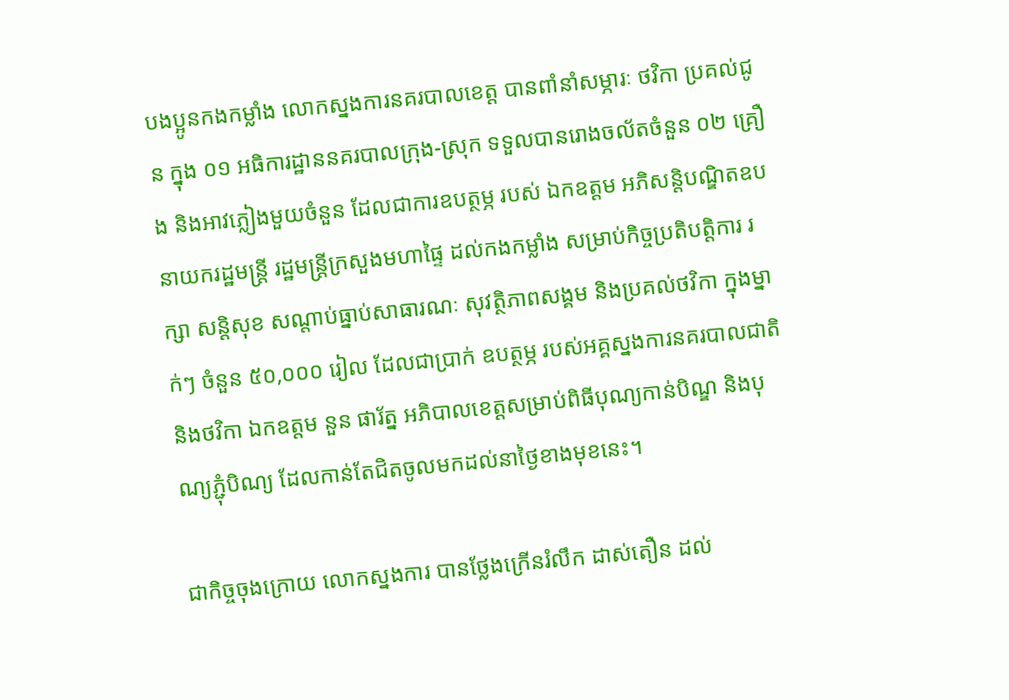បងប្អូនកងកម្លាំង លោកស្នងការនគរបាលខេត្ត បានពាំនាំសម្ភារៈ ថវិកា ប្រគល់ជូន ក្នុង ០១ អធិការដ្ឋាននគរបាលក្រុង-ស្រុក ទទួលបានរោងចល័តចំនួន ០២ គ្រឿង និងអាវភ្លៀងមួយចំនួន ដែលជាការឧបត្ថម្ភ របស់ ឯកឧត្តម អភិសន្តិបណ្ឌិតឧបនាយករដ្ឋមន្ត្រី រដ្ឋមន្រ្តីក្រសួងមហាផ្ទៃ ដល់កងកម្លាំង សម្រាប់កិច្ចប្រតិបត្តិការ រក្សា សន្តិសុខ សណ្តាប់ធ្នាប់សាធារណៈ សុវត្ថិភាពសង្គម និងប្រគល់ថវិកា ក្នុងម្នាក់ៗ ចំនួន ៥០,០០០ រៀល ដែលជាប្រាក់ ឧបត្ថម្ភ របស់អគ្គស្នងការនគរបាលជាតិ និងថវិកា ឯកឧត្តម នួន ផារ័ត្ន អភិបាលខេត្តសម្រាប់ពិធីបុណ្យកាន់បិណ្ឌ និងបុណ្យភ្ជុំបិណ្យ ដែលកាន់តែជិតចូលមកដល់នាថ្ងៃខាងមុខនេះ។

ជាកិច្ចចុងក្រោយ លោកស្នងការ បានថ្លែងក្រើនរំលឹក ដាស់តឿន ដល់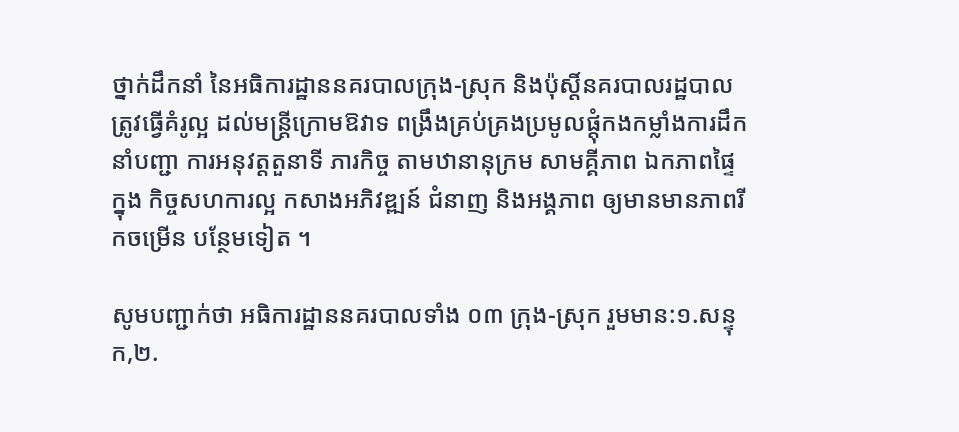ថ្នាក់ដឹកនាំ នៃអធិការដ្ឋាននគរបាលក្រុង-ស្រុក និងប៉ុស្តិ៍នគរបាលរដ្ឋបាល ត្រូវធ្វើគំរូល្អ ដល់មន្ត្រីក្រោមឱវាទ ពង្រឹងគ្រប់គ្រងប្រមូលផ្តុំកងកម្លាំងការដឹកនាំបញ្ជា ការអនុវត្តតួនាទី ភារកិច្ច តាមឋានានុក្រម សាមគ្គីភាព ឯកភាពផ្ទៃក្នុង កិច្ចសហការល្អ កសាងអភិវឌ្ឍន៍ ជំនាញ និងអង្គភាព ឲ្យមានមានភាពរីកចម្រើន បន្ថែមទៀត ។

សូមបញ្ជាក់ថា អធិការដ្ឋាននគរបាលទាំង ០៣ ក្រុង-ស្រុក រួមមាន:១.សន្ទុក,២.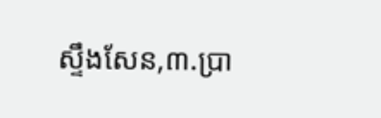ស្ទឹងសែន,៣.ប្រា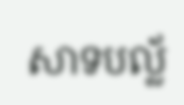សាទបល្ល័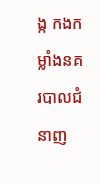ង្ក កងកម្លាំងនគរបាលជំនាញ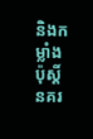និងកម្លាំងប៉ុស្តិ៍នគរ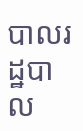បាលរដ្ឋបាល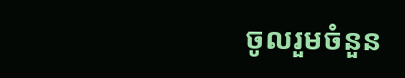ចូលរួមចំនួន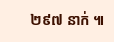២៩៧ នាក់ ៕